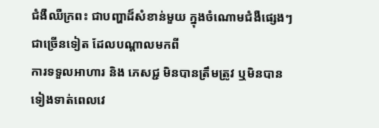ជំងឺឈឺក្រពះ ជាបញ្ហាដ៏សំខាន់មួយ ក្នុងចំណោមជំងឺផ្សេងៗ ជាច្រើនទៀត ដែលបណ្តាលមកពី
ការទទួលអាហារ និង ភេសជ្ជ មិនបានត្រឹមត្រូវ ឬមិនបានទៀងទាត់ពេលវេ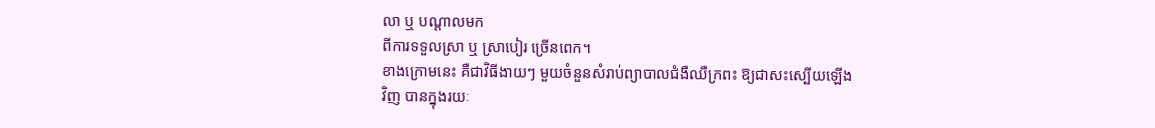លា ឬ បណ្តាលមក
ពីការទទួលសា្រ ឬ ស្រាបៀរ ច្រើនពេក។
ខាងក្រោមនេះ គឺជាវិធីងាយៗ មួយចំនួនសំរាប់ព្យាបាលជំងឺឈឺក្រពះ ឱ្យជាសះស្បើយឡើង
វិញ បានក្នុងរយៈ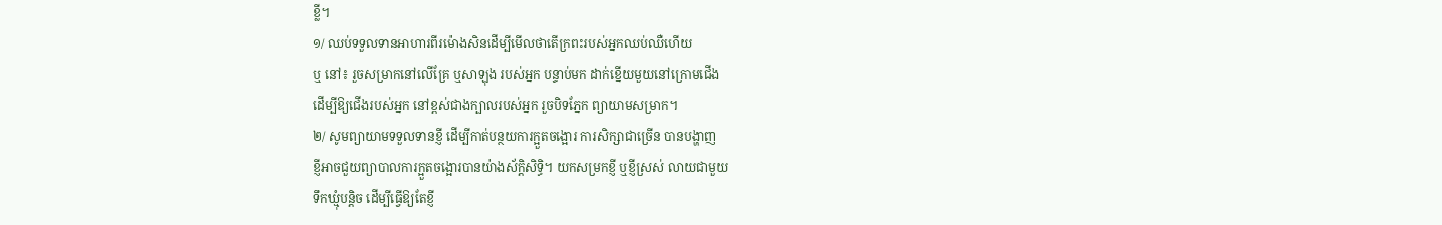ខ្លី។
១/ ឈប់ទទួលទានអាហារពីរម៉ោងសិនដើម្បីមើលថាតើក្រពះរបស់អ្នកឈប់ឈឺហើយ
ឬ នៅ៖ រួចសម្រាកនៅលើគ្រែ ឬសាឡុង របស់អ្នក បន្ទាប់មក ដាក់ខ្នើយមួយនៅក្រោមជើង
ដើម្បីឱ្យជើងរបស់អ្នក នៅខ្ពស់ជាងក្បាលរបស់អ្នក រួចបិទភ្នែក ព្យាយាមសម្រាក។
២/ សូមព្យាយាមទទួលទានខ្ញី ដើម្បីកាត់បន្ថយការក្អួតចង្អោរ ការសិក្សាជាច្រើន បានបង្ហាញ
ខ្ញីអាចជួយព្យាបាលការក្អួតចង្អោរបានយ៉ាងស័ក្តិសិទ្ធិ។ យកសម្រកខ្ញី ឬខ្ញីស្រស់ លាយជាមួយ
ទឹកឃ្មុំបនិ្តច ដើម្បីធ្វើឱ្យតែខ្ញី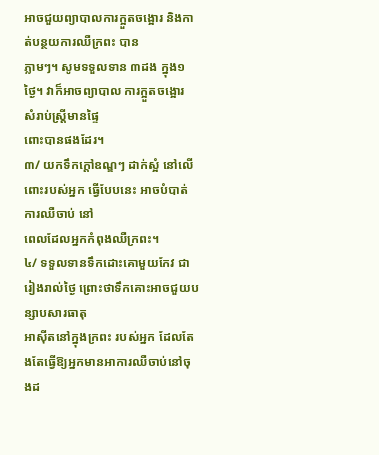អាចជួយព្យាបាលការក្អួតចង្អោរ និងកាត់បន្ថយការឈឺក្រពះ បាន
ភ្លាមៗ។ សូមទទួលទាន ៣ដង ក្នុង១ថ្ងៃ។ វាក៏អាចព្យាបាល ការក្អួតចង្អោរ សំរាប់ស្រ្តីមានផ្ទៃ
ពោះបានផងដែរ។
៣/ យកទឹកក្តៅឧណ្ឌៗ ដាក់ស្អំ នៅលើពោះរបស់អ្នក ធ្វើបែបនេះ អាចបំបាត់ការឈឺចាប់ នៅ
ពេលដែលអ្នកកំពុងឈឺក្រពះ។
៤/ ទទួលទានទឹកដោះគោមួយកែវ ជារៀងរាល់ថ្ងៃ ព្រោះថាទឹកគោះអាចជួយបន្សាបសារធាតុ
អាស៊ីតនៅក្នុងក្រពះ របស់អ្នក ដែលតែងតែធ្វើឱ្យអ្នកមានអាការឈឺចាប់នៅចុងដ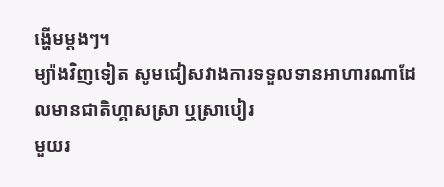ង្ហើមម្តងៗ។
ម្យ៉ាងវិញទៀត សូមជៀសវាងការទទួលទានអាហារណាដែលមានជាតិហ្គាសស្រា ឬស្រាបៀរ
មួយរ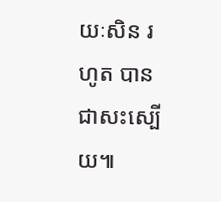យៈសិន រហូត បានជាសះស្បើយ៕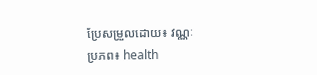ប្រែសម្រួលដោយ៖ វណ្ណៈ
ប្រភព៖ health